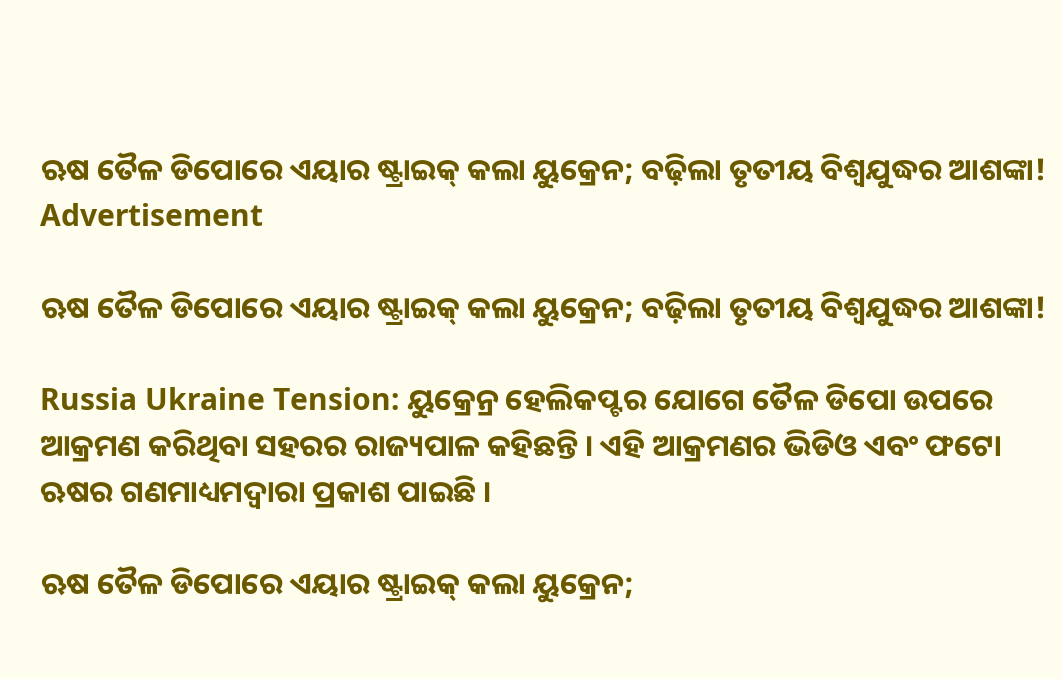ଋଷ ତୈଳ ଡିପୋରେ ଏୟାର ଷ୍ଟ୍ରାଇକ୍ କଲା ୟୁକ୍ରେନ; ବଢ଼ିଲା ତୃତୀୟ ବିଶ୍ୱଯୁଦ୍ଧର ଆଶଙ୍କା!
Advertisement

ଋଷ ତୈଳ ଡିପୋରେ ଏୟାର ଷ୍ଟ୍ରାଇକ୍ କଲା ୟୁକ୍ରେନ; ବଢ଼ିଲା ତୃତୀୟ ବିଶ୍ୱଯୁଦ୍ଧର ଆଶଙ୍କା!

Russia Ukraine Tension: ୟୁକ୍ରେନ୍ର ହେଲିକପ୍ଟର ଯୋଗେ ତୈଳ ଡିପୋ ଉପରେ ଆକ୍ରମଣ କରିଥିବା ସହରର ରାଜ୍ୟପାଳ କହିଛନ୍ତି । ଏହି ଆକ୍ରମଣର ଭିଡିଓ ଏବଂ ଫଟୋ ଋଷର ଗଣମାଧ୍ୟମଦ୍ୱାରା ପ୍ରକାଶ ପାଇଛି ।

ଋଷ ତୈଳ ଡିପୋରେ ଏୟାର ଷ୍ଟ୍ରାଇକ୍ କଲା ୟୁକ୍ରେନ;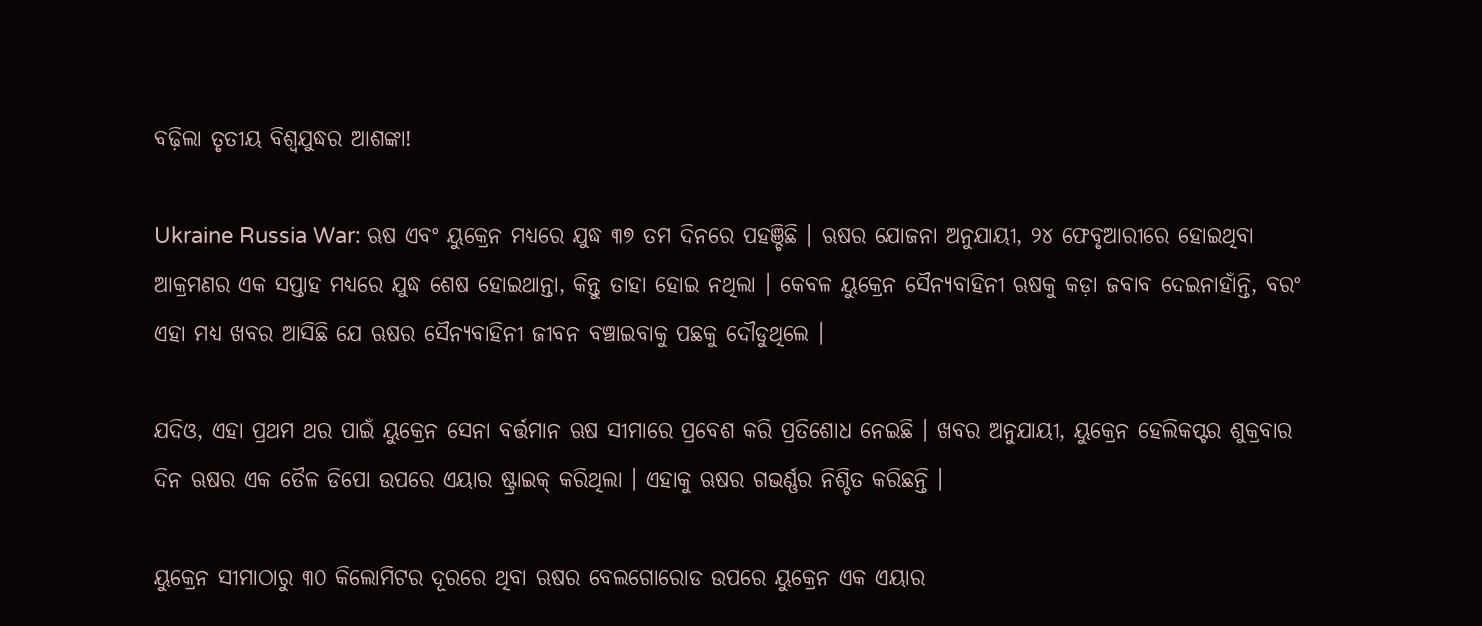ବଢ଼ିଲା ତୃତୀୟ ବିଶ୍ୱଯୁଦ୍ଧର ଆଶଙ୍କା!

Ukraine Russia War: ଋଷ ଏବଂ ୟୁକ୍ରେନ ମଧ୍ୟରେ ଯୁଦ୍ଧ ୩୭ ତମ ଦିନରେ ପହଞ୍ଚିଛି । ଋଷର ଯୋଜନା ଅନୁଯାୟୀ, ୨୪ ଫେବୃଆରୀରେ ହୋଇଥିବା ଆକ୍ରମଣର ଏକ ସପ୍ତାହ ମଧ୍ୟରେ ଯୁଦ୍ଧ ଶେଷ ହୋଇଥାନ୍ତା, କିନ୍ତୁ ତାହା ହୋଇ ନଥିଲା । କେବଳ ୟୁକ୍ରେନ ସୈନ୍ୟବାହିନୀ ଋଷକୁ କଡ଼ା ଜବାବ ଦେଇନାହାଁନ୍ତି, ବରଂ ଏହା ମଧ୍ୟ ଖବର ଆସିଛି ଯେ ଋଷର ସୈନ୍ୟବାହିନୀ ଜୀବନ ବଞ୍ଚାଇବାକୁ ପଛକୁ ଦୌଡୁଥିଲେ ।

ଯଦିଓ, ଏହା ପ୍ରଥମ ଥର ପାଇଁ ୟୁକ୍ରେନ ସେନା ବର୍ତ୍ତମାନ ଋଷ ସୀମାରେ ପ୍ରବେଶ କରି ପ୍ରତିଶୋଧ ନେଇଛି । ଖବର ଅନୁଯାୟୀ, ୟୁକ୍ରେନ ହେଲିକପ୍ଟର ଶୁକ୍ରବାର ଦିନ ଋଷର ଏକ ତୈଳ ଡିପୋ ଉପରେ ଏୟାର ଷ୍ଟ୍ରାଇକ୍ କରିଥିଲା । ଏହାକୁ ଋଷର ଗଭର୍ଣ୍ଣର ନିଶ୍ଚିତ କରିଛନ୍ତି ।

ୟୁକ୍ରେନ ସୀମାଠାରୁ ୩୦ କିଲୋମିଟର ଦୂରରେ ଥିବା ଋଷର ବେଲଗୋରୋଡ ଉପରେ ୟୁକ୍ରେନ ଏକ ଏୟାର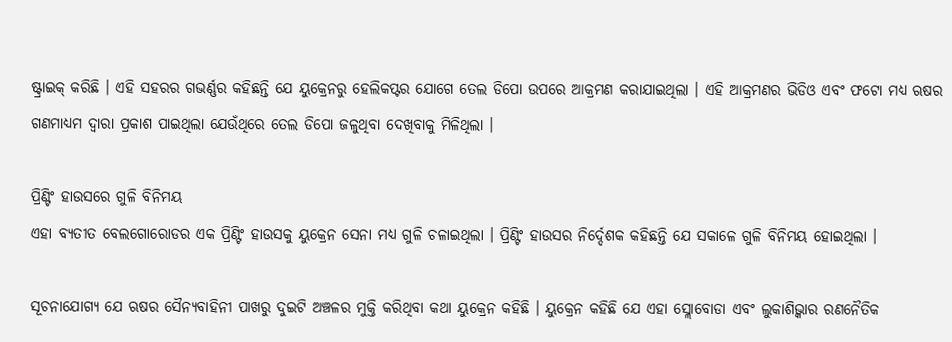ଷ୍ଟ୍ରାଇକ୍ କରିଛି । ଏହି ସହରର ଗଭର୍ଣ୍ଣର କହିଛନ୍ତି ଯେ ୟୁକ୍ରେନରୁ ହେଲିକପ୍ଟର ଯୋଗେ ତେଲ ଡିପୋ ଉପରେ ଆକ୍ରମଣ କରାଯାଇଥିଲା । ଏହି ଆକ୍ରମଣର ଭିଡିଓ ଏବଂ ଫଟୋ ମଧ୍ୟ ଋଷର ଗଣମାଧ୍ୟମ ଦ୍ୱାରା ପ୍ରକାଶ ପାଇଥିଲା ଯେଉଁଥିରେ ତେଲ ଡିପୋ ଜଳୁଥିବା ଦେଖିବାକୁ ମିଳିଥିଲା ।

ପ୍ରିଣ୍ଟିଂ ହାଉସରେ ଗୁଳି ବିନିମୟ
ଏହା ବ୍ୟତୀତ ବେଲଗୋରୋଡର ଏକ ପ୍ରିଣ୍ଟିଂ ହାଉସକୁ ୟୁକ୍ରେନ ସେନା ମଧ୍ୟ ଗୁଳି ଚଳାଇଥିଲା । ପ୍ରିଣ୍ଟିଂ ହାଉସର ନିର୍ଦ୍ଦେଶକ କହିଛନ୍ତି ଯେ ସକାଳେ ଗୁଳି ବିନିମୟ ହୋଇଥିଲା ।

ସୂଚନାଯୋଗ୍ୟ ଯେ ଋଷର ସୈନ୍ୟବାହିନୀ ପାଖରୁ ଦୁଇଟି ଅଞ୍ଚଳର ମୁକ୍ତି କରିଥିବା କଥା ୟୁକ୍ରେନ କହିଛି । ୟୁକ୍ରେନ କହିଛି ଯେ ଏହା ସ୍ଲୋବୋଡା ଏବଂ ଲୁକାଶିଭ୍କାର ରଣନୈତିକ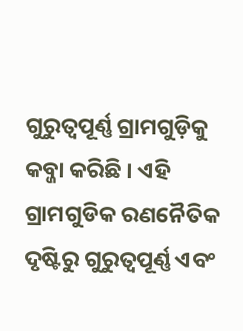ଗୁରୁତ୍ୱପୂର୍ଣ୍ଣ ଗ୍ରାମଗୁଡ଼ିକୁ କବ୍ଜା କରିଛି । ଏହି ଗ୍ରାମଗୁଡିକ ରଣନୈତିକ ଦୃଷ୍ଟିରୁ ଗୁରୁତ୍ୱପୂର୍ଣ୍ଣ ଏବଂ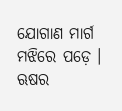ଯୋଗାଣ ମାର୍ଗ ମଝିରେ ପଡ଼େ । ଋଷର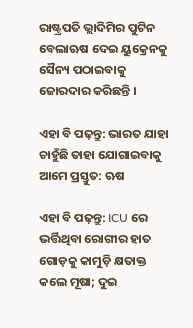ରାଷ୍ଟ୍ରପତି ଭ୍ଲାଦିମିର ପୁଟିନ ବେଲାଋଷ ଦେଇ ୟୁକ୍ରେନକୁ ସୈନ୍ୟ ପଠାଇବାକୁ ଜୋରଦାର କରିଛନ୍ତି ।

ଏହା ବି ପଢ଼ନ୍ତୁ: ଭାରତ ଯାହା ଚାହୁଁଛି ତାହା ଯୋଗାଇବାକୁ ଆମେ ପ୍ରସ୍ତୁତ: ଋଷ

ଏହା ବି ପଢ଼ନ୍ତୁ: ICU ରେ ଭର୍ତ୍ତିଥିବା ରୋଗୀର ହାତ ଗୋଡ଼କୁ କାମୁଡ଼ି କ୍ଷତାକ୍ତ କଲେ ମୂଷା; ଦୁଇ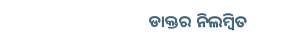ଡାକ୍ତର ନିଲମ୍ବିତ